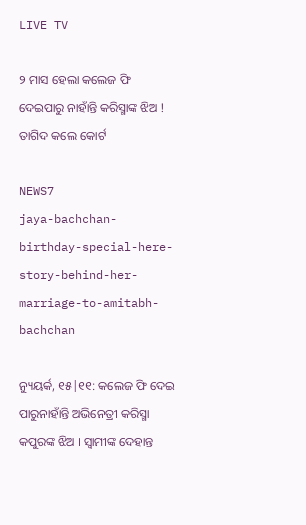LIVE TV

୨ ମାସ ହେଲା କଲେଜ ଫି ଦେଇପାରୁ ନାହାଁନ୍ତି କରିସ୍ମାଙ୍କ ଝିଅ ! ତାଗିଦ କଲେ କୋର୍ଟ

NEWS7
jaya-bachchan-birthday-special-here-story-behind-her-marriage-to-amitabh-bachchan

ନ୍ୟୁୟର୍କ, ୧୫|୧୧: କଲେଜ ଫି ଦେଇ ପାରୁନାହାଁନ୍ତି ଅଭିନେତ୍ରୀ କରିସ୍ମା କପୁରଙ୍କ ଝିଅ । ସ୍ବାମୀଙ୍କ ଦେହାନ୍ତ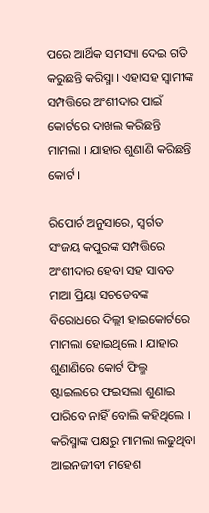ପରେ ଆର୍ଥିକ ସମସ୍ୟା ଦେଇ ଗତି କରୁଛନ୍ତି କରିସ୍ମା । ଏହାସହ ସ୍ବାମୀଙ୍କ ସମ୍ପତ୍ତିରେ ଅଂଶୀଦାର ପାଇଁ କୋର୍ଟରେ ଦାଖଲ କରିଛନ୍ତି ମାମଲା । ଯାହାର ଶୁଣାଣି କରିଛନ୍ତି କୋର୍ଟ ।

ରିପୋର୍ଚ ଅନୁସାରେ, ସ୍ବର୍ଗତ ସଂଜୟ କପୁରଙ୍କ ସମ୍ପତ୍ତିରେ ଅଂଶୀଦାର ହେବା ସହ ସାବତ ମାଆ ପ୍ରିୟା ସଚଡେବଙ୍କ ବିରୋଧରେ ଦିଲ୍ଲୀ ହାଇକୋର୍ଟରେ ମାମଲା ହୋଇଥିଲେ । ଯାହାର ଶୁଣାଣିରେ କୋର୍ଟ ଫିଲ୍ମ ଷ୍ଟାଇଲରେ ଫଇସଲା ଶୁଣାଇ ପାରିବେ ନାହିଁ ବୋଲି କହିଥିଲେ । କରିସ୍ମାଙ୍କ ପକ୍ଷରୁ ମାମଲା ଲଢୁଥିବା ଆଇନଜୀବୀ ମହେଶ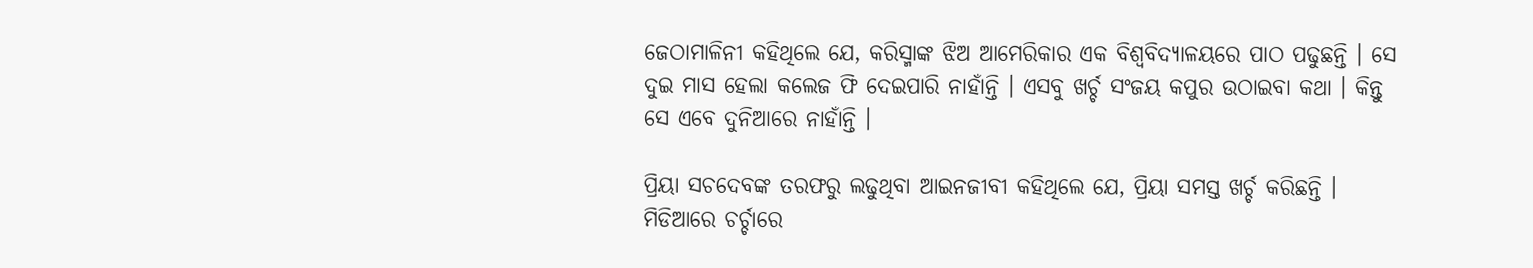ଜେଠାମାଳିନୀ କହିଥିଲେ ଯେ, କରିସ୍ମାଙ୍କ ଝିଅ ଆମେରିକାର ଏକ ବିଶ୍ବବିଦ୍ୟାଳୟରେ ପାଠ ପଢୁଛନ୍ତି । ସେ ଦୁଇ ମାସ ହେଲା କଲେଜ ଫି ଦେଇପାରି ନାହାଁନ୍ତି । ଏସବୁ ଖର୍ଚ୍ଚ ସଂଜୟ କପୁର ଉଠାଇବା କଥା । କିନ୍ତୁ ସେ ଏବେ ଦୁନିଆରେ ନାହାଁନ୍ତି ।

ପ୍ରିୟା ସଚଦେବଙ୍କ ତରଫରୁ ଲଢୁଥିବା ଆଇନଜୀବୀ କହିଥିଲେ ଯେ, ପ୍ରିୟା ସମସ୍ତ ଖର୍ଚ୍ଚ କରିଛନ୍ତି । ମିଡିଆରେ ଚର୍ଚ୍ଚାରେ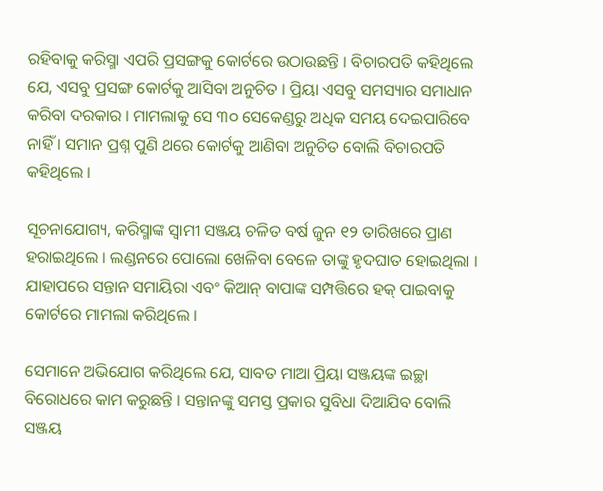ରହିବାକୁ କରିସ୍ମା ଏପରି ପ୍ରସଙ୍ଗକୁ କୋର୍ଟରେ ଉଠାଉଛନ୍ତି । ବିଚାରପତି କହିଥିଲେ ଯେ, ଏସବୁ ପ୍ରସଙ୍ଗ କୋର୍ଟକୁ ଆସିବା ଅନୁଚିତ । ପ୍ରିୟା ଏସବୁ ସମସ୍ୟାର ସମାଧାନ କରିବା ଦରକାର । ମାମଲାକୁ ସେ ୩୦ ସେକେଣ୍ଡରୁ ଅଧିକ ସମୟ ଦେଇପାରିବେ ନାହିଁ । ସମାନ ପ୍ରଶ୍ନ ପୁଣି ଥରେ କୋର୍ଟକୁ ଆଣିବା ଅନୁଚିତ ବୋଲି ବିଚାରପତି କହିଥିଲେ ।

ସୂଚନାଯୋଗ୍ୟ, କରିସ୍ମାଙ୍କ ସ୍ବାମୀ ସଞ୍ଜୟ ଚଳିତ ବର୍ଷ ଜୁନ ୧୨ ତାରିଖରେ ପ୍ରାଣ ହରାଇଥିଲେ । ଲଣ୍ଡନରେ ପୋଲୋ ଖେଳିବା ବେଳେ ତାଙ୍କୁ ହୃଦଘାତ ହୋଇଥିଲା । ଯାହାପରେ ସନ୍ତାନ ସମାୟିରା ଏବଂ କିଆନ୍ ବାପାଙ୍କ ସମ୍ପତ୍ତିରେ ହକ୍ ପାଇବାକୁ କୋର୍ଟରେ ମାମଲା କରିଥିଲେ ।

ସେମାନେ ଅଭିଯୋଗ କରିଥିଲେ ଯେ, ସାବତ ମାଆ ପ୍ରିୟା ସଞ୍ଜୟଙ୍କ ଇଚ୍ଛା ବିରୋଧରେ କାମ କରୁଛନ୍ତି । ସନ୍ତାନଙ୍କୁ ସମସ୍ତ ପ୍ରକାର ସୁବିଧା ଦିଆଯିବ ବୋଲି ସଞ୍ଜୟ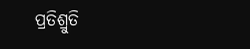ପ୍ରତିଶ୍ରୁତି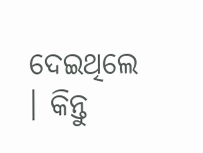ଦେଇଥିଲେ । କିନ୍ତୁ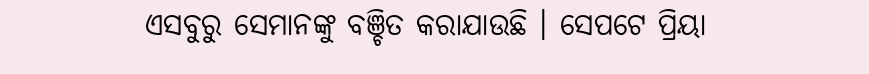ଏସବୁରୁ ସେମାନଙ୍କୁ ବଞ୍ଚିତ କରାଯାଉଛି । ସେପଟେ ପ୍ରିୟା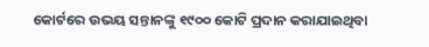କୋର୍ଟରେ ଉଭୟ ସନ୍ତାନଙ୍କୁ ୧୯୦୦ କୋଟି ପ୍ରଦାନ କରାଯାଇଥିବା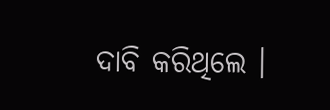ଦାବି କରିଥିଲେ ।